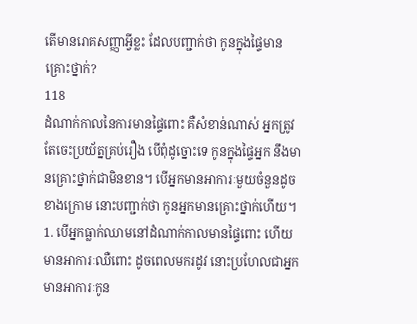តើមានរោគសញ្ញាអ្វីខ្លះ ដែលបញ្ជាក់ថា កូនក្នុងផ្ទៃមានគ្រោះថ្នាក់?
118
ដំណាក់កាលនៃការមានផ្ទៃពោះ គឺសំខាន់ណាស់ អ្នកត្រូវតែចេះប្រយ័ត្នគ្រប់រឿង បើពុំដូច្នោះទេ កូនក្នុងផ្ទៃអ្នក នឹងមានគ្រោះថ្នាក់ជាមិនខាន។ បើអ្នកមានអាការៈមួយចំនួនដូចខាងក្រោម នោះបញ្ជាក់ថា កូនអ្នកមានគ្រោះថ្នាក់ហើយ។
1. បើអ្នកធ្លាក់ឈាមនៅដំណាក់កាលមានផ្ទៃពោះ ហើយមានអាការៈឈឺពោះ ដូចពេលមករដូវ នោះប្រហែលជាអ្នក មានអាការៈកូន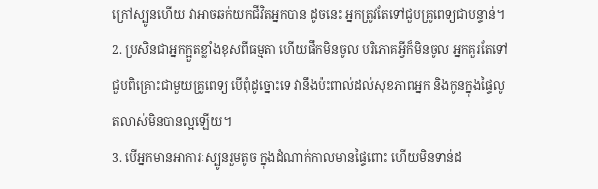ក្រៅស្បូនហើយ វាអាចឆក់យកជីវិតអ្នកបាន ដូចនេះ អ្នកត្រូវតែទៅជួបគ្រូពេទ្យជាបន្ទាន់។
2. ប្រសិនជាអ្នកក្អួតខ្លាំងខុសពីធម្មតា ហើយផឹកមិនចូល បរិភោគអ្វីក៏មិនចូល អ្នកគួរតែទៅជួបពិគ្រោះជាមួយគ្រូពេទ្យ បើពុំដូច្នោះទេ វានឹងប៉ះពាល់ដល់សុខភាពអ្នក និងកូនក្នុងផ្ទៃលូតលាស់មិនបានល្អឡើយ។
3. បើអ្នកមានអាការៈស្បូនរួមតូច ក្នុងដំណាក់កាលមានផ្ទៃពោះ ហើយមិនទាន់ដ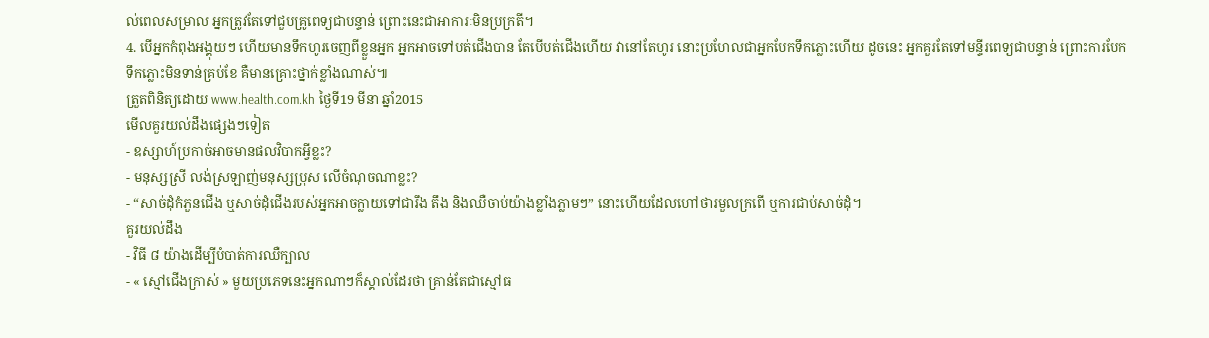ល់ពេលសម្រាល អ្នកត្រូវតែទៅជួបគ្រូពេទ្យជាបន្ទាន់ ព្រោះនេះជាអាការៈមិនប្រក្រតី។
4. បើអ្នកកំពុងអង្គុយៗ ហើយមានទឹកហូរចេញពីខ្លួនអ្នក អ្នកអាចទៅបត់ជើងបាន តែបើបត់ជើងហើយ វានៅតែហូរ នោះប្រហែលជាអ្នកបែកទឹកភ្លោះហើយ ដូចនេះ អ្នកគួរតែទៅមន្ទីរពេទ្យជាបន្ទាន់ ព្រោះការបែកទឹកភ្លោះមិនទាន់គ្រប់ខែ គឺមានគ្រោះថ្នាក់ខ្លាំងណាស់៕
ត្រួតពិនិត្យដោយ www.health.com.kh ថ្ងៃទី19 មីនា ឆ្នាំ2015
មើលគួរយល់ដឹងផ្សេងៗទៀត
- ឧស្សាហ៍ប្រកាច់អាចមានផលវិបាកអ្វីខ្លះ?
- មនុស្សស្រី លង់ស្រឡាញ់មនុស្សប្រុស លើចំណុចណាខ្លះ?
- “សាច់ដុំកំភួនជើង ឬសាច់ដុំជើងរបស់អ្នកអាចក្លាយទៅជារឹង តឹង និងឈឺចាប់យ៉ាងខ្លាំងភ្លាមៗ” នោះហើយដែលហៅថារមួលក្រពើ ឬការជាប់សាច់ដុំ។
គួរយល់ដឹង
- វិធី ៨ យ៉ាងដើម្បីបំបាត់ការឈឺក្បាល
- « ស្មៅជើងក្រាស់ » មួយប្រភេទនេះអ្នកណាៗក៏ស្គាល់ដែរថា គ្រាន់តែជាស្មៅធ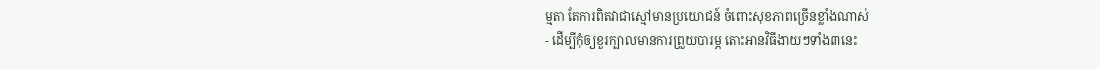ម្មតា តែការពិតវាជាស្មៅមានប្រយោជន៍ ចំពោះសុខភាពច្រើនខ្លាំងណាស់
- ដើម្បីកុំឲ្យខួរក្បាលមានការព្រួយបារម្ភ តោះអានវិធីងាយៗទាំង៣នេះ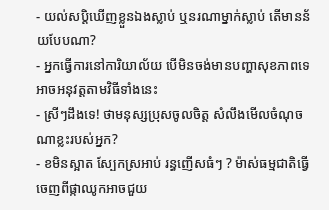- យល់សប្តិឃើញខ្លួនឯងស្លាប់ ឬនរណាម្នាក់ស្លាប់ តើមានន័យបែបណា?
- អ្នកធ្វើការនៅការិយាល័យ បើមិនចង់មានបញ្ហាសុខភាពទេ អាចអនុវត្តតាមវិធីទាំងនេះ
- ស្រីៗដឹងទេ! ថាមនុស្សប្រុសចូលចិត្ត សំលឹងមើលចំណុចណាខ្លះរបស់អ្នក?
- ខមិនស្អាត ស្បែកស្រអាប់ រន្ធញើសធំៗ ? ម៉ាស់ធម្មជាតិធ្វើចេញពីផ្កាឈូកអាចជួយ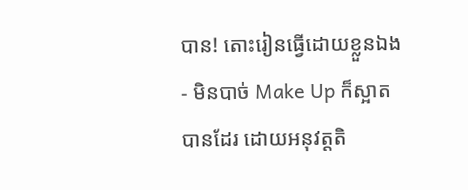បាន! តោះរៀនធ្វើដោយខ្លួនឯង
- មិនបាច់ Make Up ក៏ស្អាតបានដែរ ដោយអនុវត្តតិ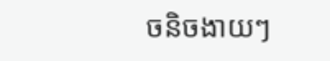ចនិចងាយៗ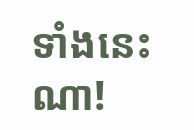ទាំងនេះណា!